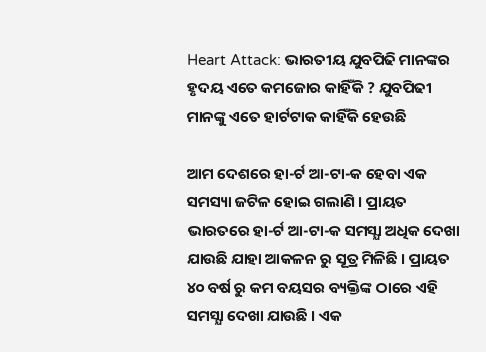Heart Attack: ଭାରତୀୟ ଯୁବପିଢି ମାନଙ୍କର ହୃଦୟ ଏତେ କମଜୋର କାହିଁକି ? ଯୁବପିଢୀ ମାନଙ୍କୁ ଏତେ ହାର୍ଟଟାକ କାହିଁକି ହେଉଛି

ଆମ ଦେଶରେ ହା-ର୍ଟ ଆ-ଟା-କ ହେବା ଏକ ସମସ୍ୟା ଜଟିଳ ହୋଇ ଗଲାଣି । ପ୍ରାୟତ ଭାରତରେ ହା-ର୍ଟ ଆ-ଟା-କ ସମସ୍ଯା ଅଧିକ ଦେଖା ଯାଉଛି ଯାହା ଆକଳନ ରୁ ସୂତ୍ର ମିଳିଛି । ପ୍ରାୟତ ୪୦ ବର୍ଷ ରୁ କମ ବୟସର ବ୍ୟକ୍ତିଙ୍କ ଠାରେ ଏହି ସମସ୍ଯା ଦେଖା ଯାଉଛି । ଏକ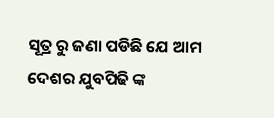ସୂତ୍ର ରୁ ଜଣା ପଡିଛି ଯେ ଆମ ଦେଶର ଯୁବପିଢି ଙ୍କ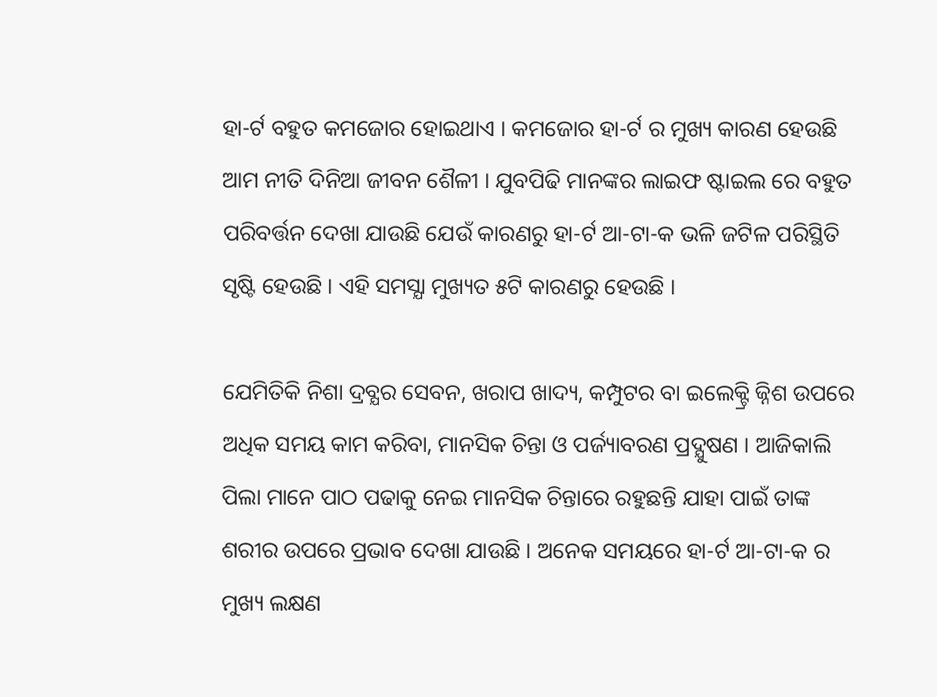ହା-ର୍ଟ ବହୁତ କମଜୋର ହୋଇଥାଏ । କମଜୋର ହା-ର୍ଟ ର ମୁଖ୍ୟ କାରଣ ହେଉଛି ଆମ ନୀତି ଦିନିଆ ଜୀବନ ଶୈଳୀ । ଯୁବପିଢି ମାନଙ୍କର ଲାଇଫ ଷ୍ଟାଇଲ ରେ ବହୁତ ପରିବର୍ତ୍ତନ ଦେଖା ଯାଉଛି ଯେଉଁ କାରଣରୁ ହା-ର୍ଟ ଆ-ଟା-କ ଭଳି ଜଟିଳ ପରିସ୍ଥିତି ସୃଷ୍ଟି ହେଉଛି । ଏହି ସମସ୍ଯା ମୁଖ୍ୟତ ୫ଟି କାରଣରୁ ହେଉଛି ।

ଯେମିତିକି ନିଶା ଦ୍ରବ୍ଯର ସେବନ, ଖରାପ ଖାଦ୍ୟ, କମ୍ପୁଟର ବା ଇଲେକ୍ଟ୍ରି ଜ୍ନିଶ ଉପରେ ଅଧିକ ସମୟ କାମ କରିବା, ମାନସିକ ଚିନ୍ତା ଓ ପର୍ଜ୍ୟାବରଣ ପ୍ରଦ୍ଯୁଷଣ । ଆଜିକାଲି ପିଲା ମାନେ ପାଠ ପଢାକୁ ନେଇ ମାନସିକ ଚିନ୍ତାରେ ରହୁଛନ୍ତି ଯାହା ପାଇଁ ତାଙ୍କ ଶରୀର ଉପରେ ପ୍ରଭାବ ଦେଖା ଯାଉଛି । ଅନେକ ସମୟରେ ହା-ର୍ଟ ଆ-ଟା-କ ର ମୁଖ୍ୟ ଲକ୍ଷଣ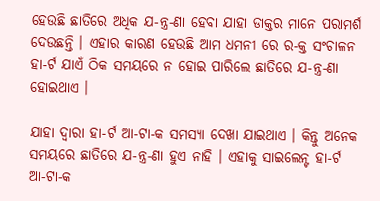ହେଉଛି ଛାତିରେ ଅଧିକ ଯ-ନ୍ତ୍ର-ଣା ହେବା ଯାହା ଡାକ୍ତର ମାନେ ପରାମର୍ଶ ଦେଉଛନ୍ତି । ଏହାର କାରଣ ହେଉଛି ଆମ ଧମନୀ ରେ ର-କ୍ତ ସଂଚାଳନ ହା-ର୍ଟ ଯାଏଁ ଠିକ ସମୟରେ ନ ହୋଇ ପାରିଲେ ଛାତିରେ ଯ-ନ୍ତ୍ର-ଣା ହୋଇଥାଏ ।

ଯାହା ଦ୍ଵାରା ହା-ର୍ଟ ଆ-ଟା-କ ସମସ୍ଯା ଦେଖା ଯାଇଥାଏ । କିନ୍ତୁ ଅନେକ ସମୟରେ ଛାତିରେ ଯ-ନ୍ତ୍ର-ଣା ହୁଏ ନାହି । ଏହାକୁ ସାଇଲେନ୍ଟ ହା-ର୍ଟ ଆ-ଟା-କ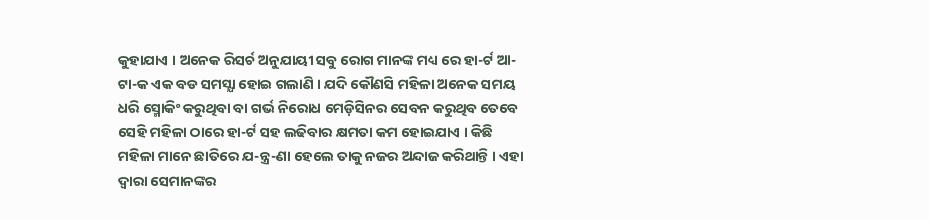କୁହାଯାଏ । ଅନେକ ରିସର୍ଚ ଅନୁଯାୟୀ ସବୁ ରୋଗ ମାନଙ୍କ ମଧ୍ୟ ରେ ହା-ର୍ଟ ଆ-ଟା-କ ଏକ ବଡ ସମସ୍ଯା ହୋଇ ଗଲାଣି । ଯଦି କୌଣସି ମହିଳା ଅନେକ ସମୟ ଧରି ସ୍ମୋକିଂ କରୁଥିବା ବା ଗର୍ଭ ନିରୋଧ ମେଡ଼ିସିନର ସେବନ କରୁଥିବ ତେବେ ସେହି ମହିଳା ଠାରେ ହା-ର୍ଟ ସହ ଲଢିବାର କ୍ଷମତା କମ ହୋଇଯାଏ । କିଛି ମହିଳା ମାନେ ଛାତିରେ ଯ-ନ୍ତ୍ର-ଣା ହେଲେ ତାକୁ ନଜର ଅନ୍ଦାଜ କରିଥାନ୍ତି । ଏହା ଦ୍ଵାରା ସେମାନଙ୍କର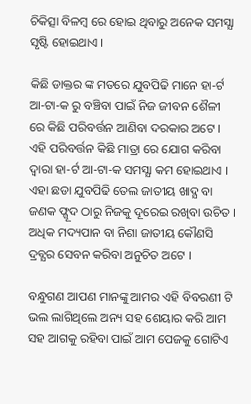ଚିକିତ୍ସା ବିଳମ୍ବ ରେ ହୋଇ ଥିବାରୁ ଅନେକ ସମସ୍ଯା ସୃଷ୍ଟି ହୋଇଥାଏ ।

କିଛି ଡାକ୍ତର ଙ୍କ ମତରେ ଯୁବପିଢି ମାନେ ହା-ର୍ଟ ଆ-ଟା-କ ରୁ ବଞ୍ଚିବା ପାଇଁ ନିଜ ଜୀବନ ଶୈଳୀ ରେ କିଛି ପରିବର୍ତ୍ତନ ଆଣିବା ଦରକାର ଅଟେ । ଏହି ପରିବର୍ତ୍ତନ କିଛି ମାତ୍ରା ରେ ଯୋଗ କରିବା ଦ୍ଵାରା ହା-ର୍ଟ ଆ-ଟା-କ ସମସ୍ଯା କମ ହୋଇଥାଏ । ଏହା ଛଡା ଯୁବପିଢି ତେଲ ଜାତୀୟ ଖାଦ୍ଯ ବା ଜଣକ ଫ୍ଗୂଦ ଠାରୁ ନିଜକୁ ଦୂରେଇ ରଖିବା ଉଚିତ । ଅଧିକ ମଦ୍ୟପାନ ବା ନିଶା ଜାତୀୟ କୌଣସି ଦ୍ରବ୍ଯର ସେବନ କରିବା ଅନୁଚିତ ଅଟେ ।

ବନ୍ଧୁଗଣ ଆପଣ ମାନଙ୍କୁ ଆମର ଏହି ବିବରଣୀ ଟି ଭଲ ଲାଗିଥିଲେ ଅନ୍ୟ ସହ ଶେୟାର କରି ଆମ ସହ ଆଗକୁ ରହିବା ପାଇଁ ଆମ ପେଜକୁ ଗୋଟିଏ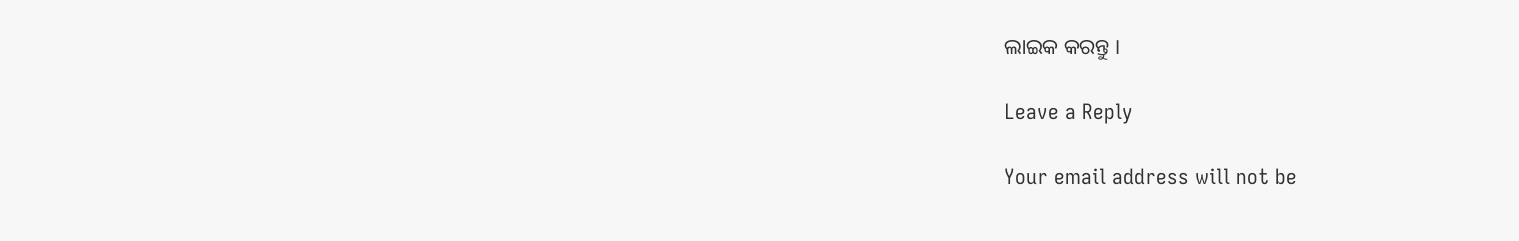ଲାଇକ କରନ୍ତୁ ।

Leave a Reply

Your email address will not be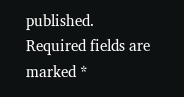published. Required fields are marked *